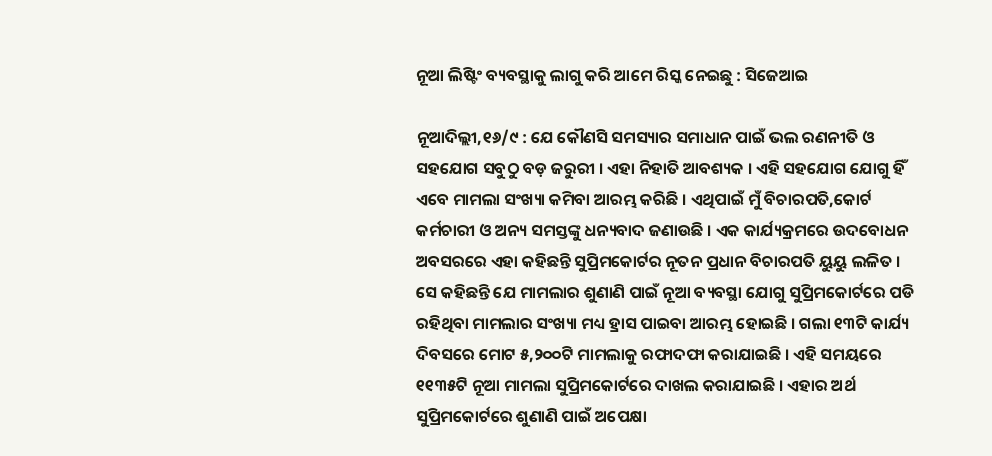ନୂଆ ଲିଷ୍ଟିଂ ବ୍ୟବସ୍ଥାକୁ ଲାଗୁ କରି ଆମେ ରିସ୍କ ନେଇଛୁ : ସିଜେଆଇ

ନୂଆଦିଲ୍ଲୀ,୧୬/୯ : ଯେ କୌଣସି ସମସ୍ୟାର ସମାଧାନ ପାଇଁ ଭଲ ରଣନୀତି ଓ ସହଯୋଗ ସବୁଠୁ ବଡ଼ ଜରୁରୀ । ଏହା ନିହାତି ଆବଶ୍ୟକ । ଏହି ସହଯୋଗ ଯୋଗୁ ହିଁ ଏବେ ମାମଲା ସଂଖ୍ୟା କମିବା ଆରମ୍ଭ କରିଛି । ଏଥିପାଇଁ ମୁଁ ବିଚାରପତି,କୋର୍ଟ କର୍ମଚାରୀ ଓ ଅନ୍ୟ ସମସ୍ତଙ୍କୁ ଧନ୍ୟବାଦ ଜଣାଉଛି । ଏକ କାର୍ଯ୍ୟକ୍ରମରେ ଉଦବୋଧନ ଅବସରରେ ଏହା କହିଛନ୍ତି ସୁପ୍ରିମକୋର୍ଟର ନୂତନ ପ୍ରଧାନ ବିଚାରପତି ୟୁୟୁ ଲଳିତ । ସେ କହିଛନ୍ତି ଯେ ମାମଲାର ଶୁଣାଣି ପାଇଁ ନୂଆ ବ୍ୟବସ୍ଥା ଯୋଗୁ ସୁପ୍ରିମକୋର୍ଟରେ ପଡି ରହିଥିବା ମାମଲାର ସଂଖ୍ୟା ମଧ୍ୟ ହ୍ରାସ ପାଇବା ଆରମ୍ଭ ହୋଇଛି । ଗଲା ୧୩ଟି କାର୍ଯ୍ୟ ଦିବସରେ ମୋଟ ୫,୨୦୦ଟି ମାମଲାକୁ ରଫାଦଫା କରାଯାଇଛି । ଏହି ସମୟରେ ୧୧୩୫ଟି ନୂଆ ମାମଲା ସୁପ୍ରିମକୋର୍ଟରେ ଦାଖଲ କରାଯାଇଛି । ଏହାର ଅର୍ଥ ସୁପ୍ରିମକୋର୍ଟରେ ଶୁଣାଣି ପାଇଁ ଅପେକ୍ଷା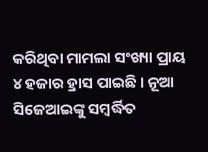କରିଥିବା ମାମଲା ସଂଖ୍ୟା ପ୍ରାୟ ୪ ହଜାର ହ୍ରାସ ପାଇଛି । ନୂଆ ସିଜେଆଇଙ୍କୁ ସମ୍ବର୍ଦ୍ଧିତ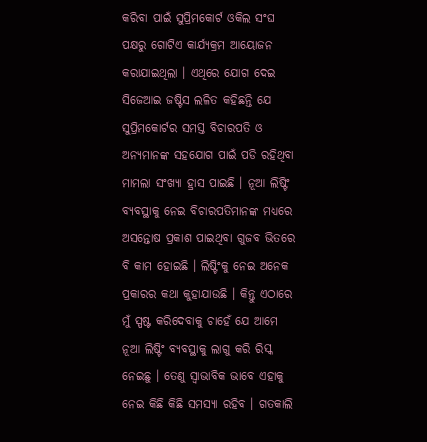କରିବା ପାଇଁ ସୁପ୍ରିମକୋର୍ଟ ଓକିଲ ସଂଘ ପକ୍ଷରୁ ଗୋଟିଏ କାର୍ଯ୍ୟକ୍ରମ ଆୟୋଜନ କରାଯାଇଥିଲା । ଏଥିରେ ଯୋଗ ଦେଇ ସିଜେଆଇ ଜଷ୍ଟିସ ଲଳିତ କହିଛନ୍ତି ଯେ ସୁପ୍ରିମକୋର୍ଟର ସମସ୍ତ ବିଚାରପତି ଓ ଅନ୍ୟମାନଙ୍କ ସହଯୋଗ ପାଇଁ ପଡି ରହିଥିବା ମାମଲା ସଂଖ୍ୟା ହ୍ରାସ ପାଇଛି । ନୂଆ ଲିଷ୍ଟିଂ ବ୍ୟବସ୍ଥାକୁ ନେଇ ବିଚାରପତିମାନଙ୍କ ମଧ୍ୟରେ ଅସନ୍ତୋଷ ପ୍ରକାଶ ପାଇଥିବା ଗୁଜବ ଭିତରେ ବି କାମ ହୋଇଛି । ଲିଷ୍ଟିଂକୁ ନେଇ ଅନେକ ପ୍ରକାରର କଥା କୁହାଯାଉଛି । କିନ୍ତୁ ଏଠାରେ ମୁଁ ସ୍ପଷ୍ଟ କରିଦେବାକୁ ଚାହେଁ ଯେ ଆମେ ନୂଆ ଲିଷ୍ଟିଂ ବ୍ୟବସ୍ଥାକୁ ଲାଗୁ କରି ରିସ୍କ ନେଇଛୁ । ତେଣୁ ସ୍ୱାଭାବିକ ଭାବେ ଏହାକୁ ନେଇ କିଛି କିଛି ସମସ୍ୟା ରହିବ । ଗତକାଲି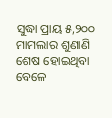ସୁଦ୍ଧା ପ୍ରାୟ ୫,୨୦୦ ମାମଲାର ଶୁଣାଣି ଶେଷ ହୋଇଥିବା ବେଳେ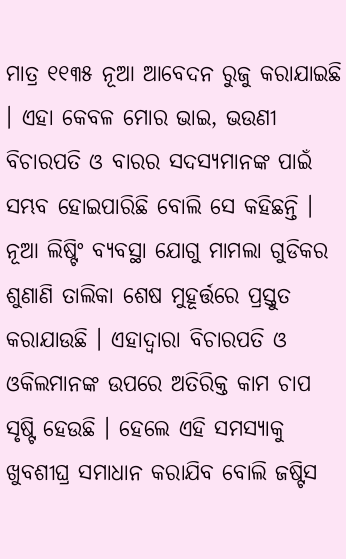ମାତ୍ର ୧୧୩୫ ନୂଆ ଆବେଦନ ରୁଜୁ କରାଯାଇଛି । ଏହା କେବଳ ମୋର ଭାଇ, ଭଉଣୀ ବିଚାରପତି ଓ ବାରର ସଦସ୍ୟମାନଙ୍କ ପାଇଁ ସମ୍ଭବ ହୋଇପାରିଛି ବୋଲି ସେ କହିଛନ୍ତି । ନୂଆ ଲିଷ୍ଟିଂ ବ୍ୟବସ୍ଥା ଯୋଗୁ ମାମଲା ଗୁଡିକର ଶୁଣାଣି ତାଲିକା ଶେଷ ମୁହୂର୍ତ୍ତରେ ପ୍ରସ୍ତୁତ କରାଯାଉଛି । ଏହାଦ୍ୱାରା ବିଚାରପତି ଓ ଓକିଲମାନଙ୍କ ଉପରେ ଅତିରିକ୍ତ କାମ ଚାପ ସୃଷ୍ଟି ହେଉଛି । ହେଲେ ଏହି ସମସ୍ୟାକୁ ଖୁବଶୀଘ୍ର ସମାଧାନ କରାଯିବ ବୋଲି ଜଷ୍ଟିସ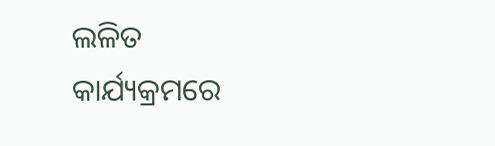ଲଳିତ କାର୍ଯ୍ୟକ୍ରମରେ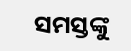ସମସ୍ତଙ୍କୁ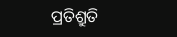ପ୍ରତିଶ୍ରୁତି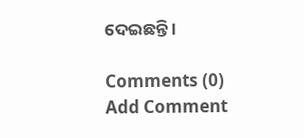ଦେଇଛନ୍ତି ।

Comments (0)
Add Comment